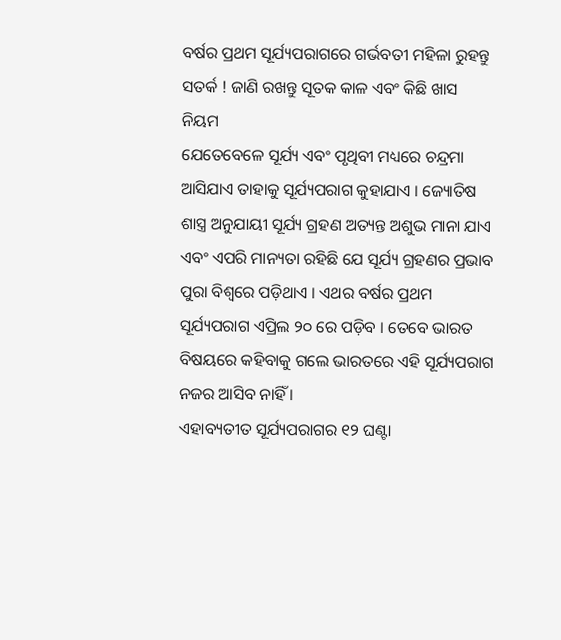ବର୍ଷର ପ୍ରଥମ ସୂର୍ଯ୍ୟପରାଗରେ ଗର୍ଭବତୀ ମହିଳା ରୁହନ୍ତୁ ସତର୍କ ! ଜାଣି ରଖନ୍ତୁ ସୂତକ କାଳ ଏବଂ କିଛି ଖାସ ନିୟମ
ଯେତେବେଳେ ସୂର୍ଯ୍ୟ ଏବଂ ପୃଥିବୀ ମଧ୍ୟରେ ଚନ୍ଦ୍ରମା ଆସିଯାଏ ତାହାକୁ ସୂର୍ଯ୍ୟପରାଗ କୁହାଯାଏ । ଜ୍ୟୋତିଷ ଶାସ୍ତ୍ର ଅନୁଯାୟୀ ସୂର୍ଯ୍ୟ ଗ୍ରହଣ ଅତ୍ୟନ୍ତ ଅଶୁଭ ମାନା ଯାଏ ଏବଂ ଏପରି ମାନ୍ୟତା ରହିଛି ଯେ ସୂର୍ଯ୍ୟ ଗ୍ରହଣର ପ୍ରଭାବ ପୁରା ବିଶ୍ୱରେ ପଡ଼ିଥାଏ । ଏଥର ବର୍ଷର ପ୍ରଥମ ସୂର୍ଯ୍ୟପରାଗ ଏପ୍ରିଲ ୨୦ ରେ ପଡ଼ିବ । ତେବେ ଭାରତ ବିଷୟରେ କହିବାକୁ ଗଲେ ଭାରତରେ ଏହି ସୂର୍ଯ୍ୟପରାଗ ନଜର ଆସିବ ନାହିଁ ।
ଏହାବ୍ୟତୀତ ସୂର୍ଯ୍ୟପରାଗର ୧୨ ଘଣ୍ଟା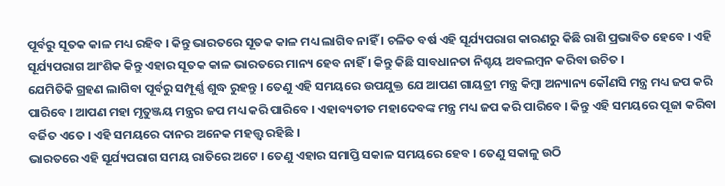ପୂର୍ବରୁ ସୂତକ କାଳ ମଧ୍ୟ ରହିବ । କିନ୍ତୁ ଭାରତରେ ସୂତକ କାଳ ମଧ୍ୟ ଲାଗିବ ନାହିଁ । ଚଳିତ ବର୍ଷ ଏହି ସୂର୍ଯ୍ୟପରାଗ କାରଣରୁ କିଛି ରାଶି ପ୍ରଭାବିତ ହେବେ । ଏହି ସୂର୍ଯ୍ୟପରାଗ ଆଂଶିକ କିନ୍ତୁ ଏହାର ସୂତକ କାଳ ଭାରତରେ ମାନ୍ୟ ହେବ ନାହିଁ । କିନ୍ତୁ କିଛି ସାବଧାନତା ନିଶ୍ଚୟ ଅବଲମ୍ବନ କରିବା ଉଚିତ ।
ଯେମିତିକି ଗ୍ରହଣ ଲାଗିବା ପୂର୍ବରୁ ସମ୍ପୂର୍ଣ୍ଣ ଶୁଦ୍ଧ ରୁହନ୍ତୁ । ତେଣୁ ଏହି ସମୟରେ ଉପଯୁକ୍ତ ଯେ ଆପଣ ଗାୟତ୍ରୀ ମନ୍ତ୍ର କିମ୍ବା ଅନ୍ୟାନ୍ୟ କୌଣସି ମନ୍ତ୍ର ମଧ୍ୟ ଜପ କରି ପାରିବେ । ଆପଣ ମହା ମୃତୁଞ୍ଜୟ ମନ୍ତ୍ରର ଜପ ମଧ୍ୟ କରି ପାରିବେ । ଏହାବ୍ୟତୀତ ମହାଦେବଙ୍କ ମନ୍ତ୍ର ମଧ୍ୟ ଜପ କରି ପାରିବେ । କିନ୍ତୁ ଏହି ସମୟରେ ପୂଜା କରିବା ବର୍ଜିତ ଏତେ । ଏହି ସମୟରେ ଦାନର ଅନେକ ମହତ୍ତ୍ୱ ରହିଛି ।
ଭାରତରେ ଏହି ସୂର୍ଯ୍ୟପରାଗ ସମୟ ରାତିରେ ଅଟେ । ତେଣୁ ଏହାର ସମାପ୍ତି ସକାଳ ସମୟରେ ହେବ । ତେଣୁ ସକାଳୁ ଉଠି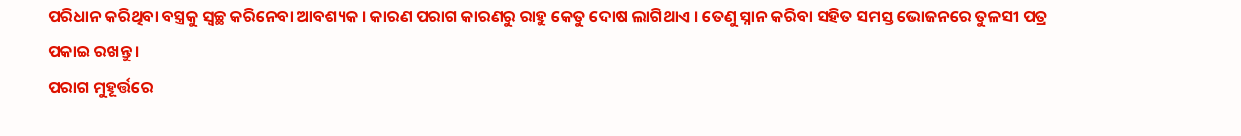ପରିଧାନ କରିଥିବା ବସ୍ତ୍ରକୁ ସ୍ୱଚ୍ଛ କରିନେବା ଆବଶ୍ୟକ । କାରଣ ପରାଗ କାରଣରୁ ରାହୁ କେତୁ ଦୋଷ ଲାଗିଥାଏ । ତେଣୁ ସ୍ନାନ କରିବା ସହିତ ସମସ୍ତ ଭୋଜନରେ ତୁଳସୀ ପତ୍ର ପକାଇ ରଖନ୍ତୁ ।
ପରାଗ ମୁହୂର୍ତ୍ତରେ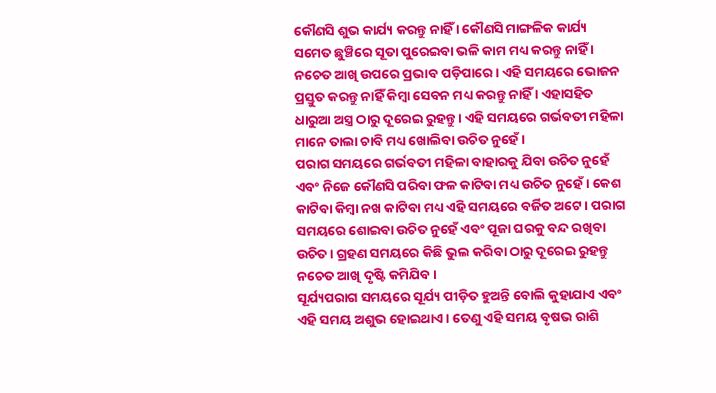କୌଣସି ଶୁଭ କାର୍ଯ୍ୟ କରନ୍ତୁ ନାହିଁ । କୌଣସି ମାଙ୍ଗଳିକ କାର୍ଯ୍ୟ ସମେତ ଛୁଞ୍ଚିରେ ସୂତା ପୁରେଇବା ଭଳି କାମ ମଧ୍ୟ କରନ୍ତୁ ନାହିଁ । ନଚେତ ଆଖି ଉପରେ ପ୍ରଭାବ ପଡ଼ିପାରେ । ଏହି ସମୟରେ ଭୋଜନ ପ୍ରସ୍ତୁତ କରନ୍ତୁ ନାହିଁ କିମ୍ବା ସେବନ ମଧ୍ୟ କରନ୍ତୁ ନାହିଁ । ଏହାସହିତ ଧାରୁଆ ଅସ୍ତ୍ର ଠାରୁ ଦୂରେଇ ରୁହନ୍ତୁ । ଏହି ସମୟରେ ଗର୍ଭବତୀ ମହିଳା ମାନେ ତାଲା ଚାବି ମଧ୍ୟ ଖୋଲିବା ଉଚିତ ନୁହେଁ ।
ପରାଗ ସମୟରେ ଗର୍ଭବତୀ ମହିଳା ବାହାରକୁ ଯିବା ଉଚିତ ନୁହେଁ ଏବଂ ନିଜେ କୌଣସି ପରିବା ଫଳ କାଟିବା ମଧ୍ୟ ଉଚିତ ନୁହେଁ । କେଶ କାଟିବା କିମ୍ବା ନଖ କାଟିବା ମଧ୍ୟ ଏହି ସମୟରେ ବର୍ଜିତ ଅଟେ । ପରାଗ ସମୟରେ ଶୋଇବା ଉଚିତ ନୁହେଁ ଏବଂ ପୂଜା ଘରକୁ ବନ୍ଦ ରଖିବା ଉଚିତ । ଗ୍ରହଣ ସମୟରେ କିଛି ଭୁଲ କରିବା ଠାରୁ ଦୂରେଇ ରୁହନ୍ତୁ ନଚେତ ଆଖି ଦୃଷ୍ଟି କମିଯିବ।
ସୂର୍ଯ୍ୟପରାଗ ସମୟରେ ସୂର୍ଯ୍ୟ ପୀଡ଼ିତ ହୁଅନ୍ତି ବୋଲି କୁହାଯାଏ ଏବଂ ଏହି ସମୟ ଅଶୁଭ ହୋଇଥାଏ । ତେଣୁ ଏହି ସମୟ ବୃଷଭ ରାଶି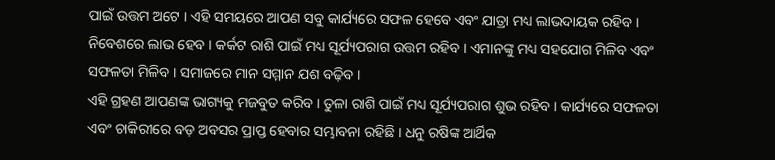ପାଇଁ ଉତ୍ତମ ଅଟେ । ଏହି ସମୟରେ ଆପଣ ସବୁ କାର୍ଯ୍ୟରେ ସଫଳ ହେବେ ଏବଂ ଯାତ୍ରା ମଧ୍ୟ ଲାଭଦାୟକ ରହିବ । ନିବେଶରେ ଲାଭ ହେବ । କର୍କଟ ରାଶି ପାଇଁ ମଧ୍ୟ ସୂର୍ଯ୍ୟପରାଗ ଉତ୍ତମ ରହିବ । ଏମାନଙ୍କୁ ମଧ୍ୟ ସହଯୋଗ ମିଳିବ ଏବଂ ସଫଳତା ମିଳିବ । ସମାଜରେ ମାନ ସମ୍ମାନ ଯଶ ବଢ଼ିବ ।
ଏହି ଗ୍ରହଣ ଆପଣଙ୍କ ଭାଗ୍ୟକୁ ମଜବୁତ କରିବ । ତୁଳା ରାଶି ପାଇଁ ମଧ୍ୟ ସୂର୍ଯ୍ୟପରାଗ ଶୁଭ ରହିବ । କାର୍ଯ୍ୟରେ ସଫଳତା ଏବଂ ଚାକିରୀରେ ବଡ଼ ଅବସର ପ୍ରାପ୍ତ ହେବାର ସମ୍ଭାବନା ରହିଛି । ଧନୁ ରଷିଙ୍କ ଆର୍ଥିକ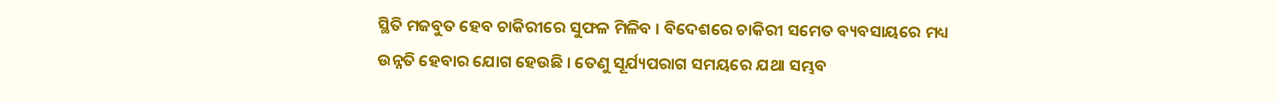ସ୍ଥିତି ମଜବୁତ ହେବ ଚାକିରୀରେ ସୁଫଳ ମିଳିବ । ବିଦେଶରେ ଚାକିରୀ ସମେତ ବ୍ୟବସାୟରେ ମଧ୍ୟ ଉନ୍ନତି ହେବାର ଯୋଗ ହେଉଛି । ତେଣୁ ସୂର୍ଯ୍ୟପରାଗ ସମୟରେ ଯଥା ସମ୍ଭବ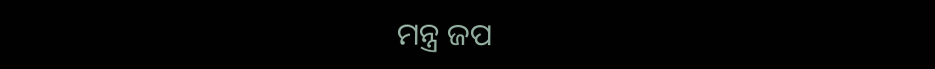ମନ୍ତ୍ର ଜପ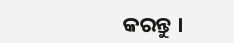କରନ୍ତୁ ।